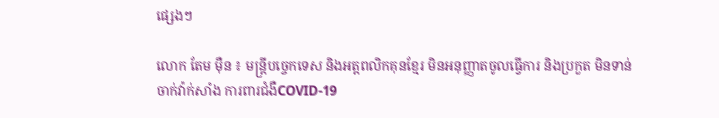ផ្សេងៗ

លោក តែម ម៉ឺន ៖ មន្រ្តីបច្ចេកទេស និងអត្តពលិកគុនខ្មែរ មិនអនុញ្ញាតចូលធ្វើការ និងប្រកួត មិនទាន់ចាក់វ៉ាក់សាំង ការពារជំងឺCOVID-19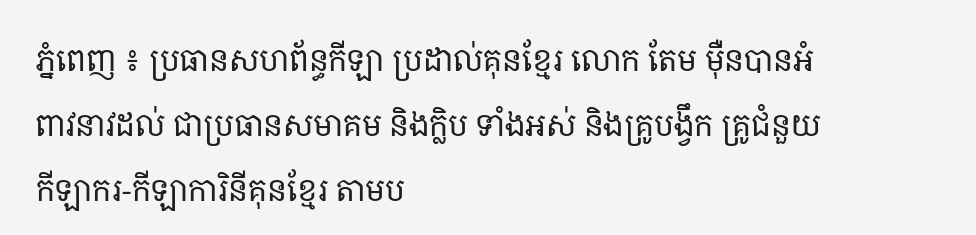ភ្នំពេញ ៖ ប្រធានសហព័ន្ធកីឡា ប្រដាល់គុនខ្មែរ លោក តែម ម៉ឺនបានអំពាវនាវដល់ ជាប្រធានសមាគម និងក្លិប ទាំងអស់ និងគ្រូបង្វឹក គ្រូជំនួយ កីឡាករ-កីឡាការិនីគុនខ្មែរ តាមប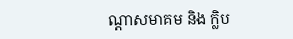ណ្តាសមាគម និង ក្លិប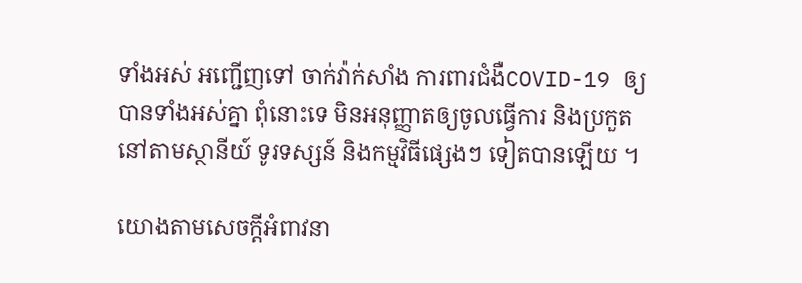ទាំងអស់ អញ្ជើញទៅ ចាក់វ៉ាក់សាំង ការពារជំងឺCOVID-19 ឲ្យបានទាំងអស់គ្នា ពុំនោះទេ មិនអនុញ្ញាតឲ្យចូលធ្វើការ និងប្រកួតនៅតាមស្ថានីយ៍ ទូរទស្សន៍ និងកម្មវិធីផ្សេងៗ ទៀតបានឡើយ ។

យោងតាមសេចក្តីអំពាវនា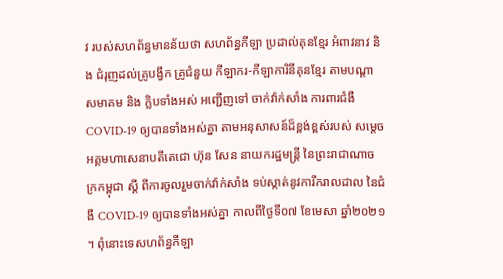វ របស់សហព័ន្ធមានន័យថា សហព័ន្ធកីឡា ប្រដាល់គុនខ្មែរ អំពាវនាវ និង ជំរុញដល់គ្រូបង្វឹក គ្រូជំនួយ កីឡាករ-កីឡាការិនីគុនខ្មែរ តាមបណ្តាសមាគម និង ក្លិបទាំងអស់ អញ្ជើញទៅ ចាក់វ៉ាក់សាំង ការពារជំងឺ COVID-19 ឲ្យបានទាំងអស់គ្នា តាមអនុសាសន៍ដ៏ខ្ពង់ខ្ពស់របស់ សម្តេចអគ្គមហាសេនាបតីតេជោ ហ៊ុន សែន នាយករដ្ឋមន្ត្រី នៃព្រះរាជាណាចក្រកម្ពុជា ស្តី ពីការចូលរួមចាក់វ៉ាក់សាំង ទប់ស្កាត់នូវការីករាលដាល នៃជំងឺ COVID-19 ឲ្យបានទាំងអស់គ្នា កាលពីថ្ងៃទី០៧ ខែមេសា ឆ្នាំ២០២១ ។ ពុំនោះទេសហព័ន្ធកីឡា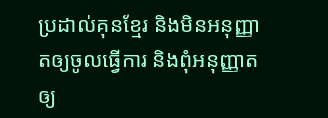ប្រដាល់គុនខ្មែរ និងមិនអនុញ្ញាតឲ្យចូលធ្វើការ និងពុំអនុញ្ញាតឲ្យ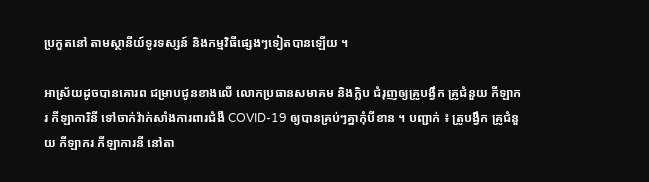ប្រកួតនៅ តាមស្ថានីយ៍ទូរទស្សន៍ និងកម្មវិធីផ្សេងៗទៀតបានឡើយ ។

អាស្រ័យដូចបានគោរព ជម្រាបជូនខាងលើ លោកប្រធានសមាគម និងក្លិប ជំរុញឲ្យគ្រូបង្វឹក គ្រូជំនួយ កីឡាករ កីឡាការិនី ទៅចាក់វ៉ាក់សាំងការពារជំងឺ COVID-19 ឲ្យបានគ្រប់ៗគ្នាកុំបីខាន ។ បញ្ជាក់ ៖ ត្រូបង្វឹក គ្រូជំនួយ កីឡាករ កីឡាការនី នៅតា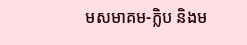មសមាគម-ក្លិប និងម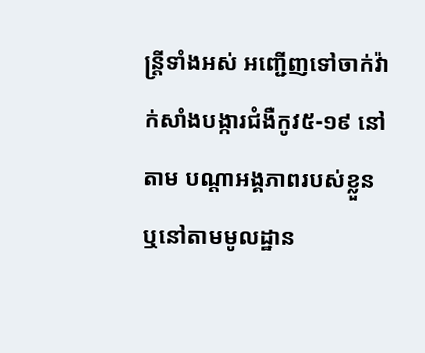ន្ត្រីទាំងអស់ អញ្ជើញទៅចាក់វ៉ាក់សាំងបង្ការជំងឺកូវ៥-១៩ នៅតាម បណ្តាអង្គភាពរបស់ខ្លួន ឬនៅតាមមូលដ្ឋាន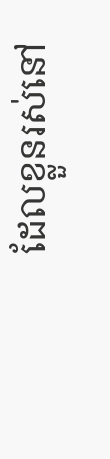ដែលខ្លួនរស់នៅ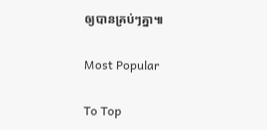ឲ្យបានគ្រប់ៗគ្នា៕

Most Popular

To Top